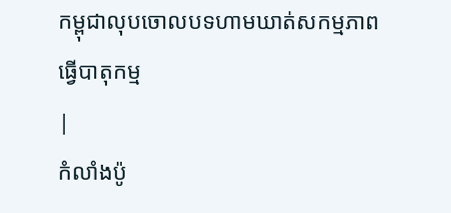កម្ពុជាលុបចោលបទហាមឃាត់សកម្មភាពធ្វើបាតុកម្ម
|
កំលាំងប៉ូ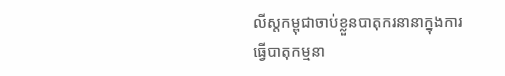លីស្តកម្ពុជាចាប់ខ្លួនបាតុករនានាក្នុងការធ្វើបាតុកម្មនា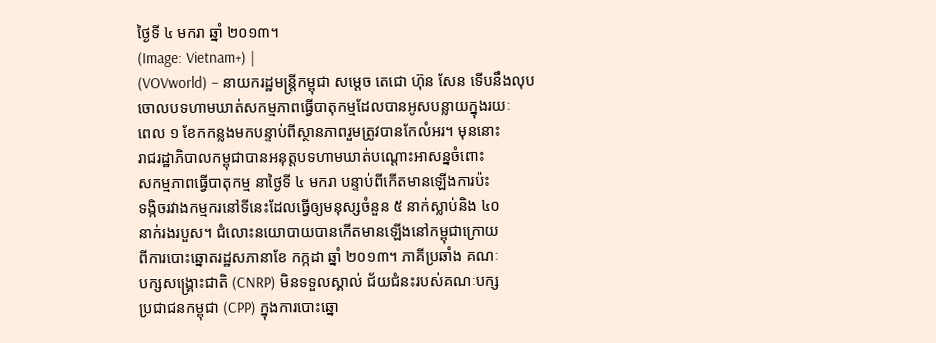ថ្ងៃទី ៤ មករា ឆ្នាំ ២០១៣។
(Image: Vietnam+) |
(VOVworld) – នាយករដ្ឋមន្ត្រីកម្ពុជា សម្តេច តេជោ ហ៊ុន សែន ទើបនឹងលុប ចោលបទហាមឃាត់សកម្មភាពធ្វើបាតុកម្មដែលបានអូសបន្លាយក្នុងរយៈ
ពេល ១ ខែកកន្លងមកបន្ទាប់ពីស្ថានភាពរួមត្រូវបានកែលំអរ។ មុននោះ
រាជរដ្ឋាភិបាលកម្ពុជាបានអនុត្តបទហាមឃាត់បណ្តោះអាសន្នចំពោះ
សកម្មភាពធ្វើបាតុកម្ម នាថ្ងៃទី ៤ មករា បន្ទាប់ពីកើតមានឡើងការប៉ះ
ទង្កិចរវាងកម្មករនៅទីនេះដែលធ្វើឲ្យមនុស្សចំនួន ៥ នាក់ស្លាប់និង ៤០
នាក់រងរបួស។ ជំលោះនយោបាយបានកើតមានឡើងនៅកម្ពុជាក្រោយ
ពីការបោះឆ្នោតរដ្ឋសភានាខែ កក្កដា ឆ្នាំ ២០១៣។ ភាគីប្រឆាំង គណៈ
បក្សសង្គ្រោះជាតិ (CNRP) មិនទទួលស្គាល់ ជ័យជំនះរបស់គណៈបក្ស
ប្រជាជនកម្ពុជា (CPP) ក្នុងការបោះឆ្នោ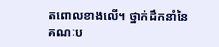តពោលខាងលើ។ ថ្នាក់ដឹកនាំនៃ
គណៈប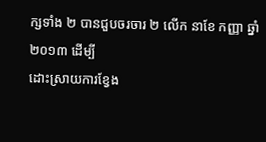ក្សទាំង ២ បានជួបចរចារ ២ លើក នាខែ កញ្ញា ឆ្នាំ ២០១៣ ដើម្បី
ដោះស្រាយការខ្វែង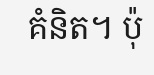គំនិត។ ប៉ុ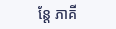ន្តែ ភាគី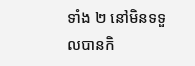ទាំង ២ នៅមិនទទួលបានកិ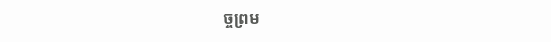ច្ចព្រម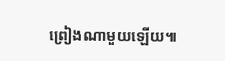ព្រៀងណាមួយឡើយ៕